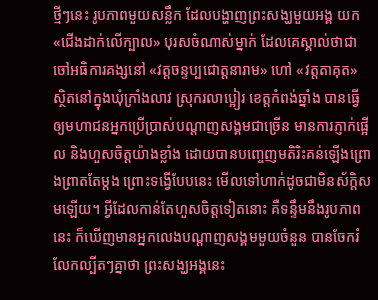ថ្មីៗនេះ រូបភាពមួយសន្លឹក ដែលបង្ហាញព្រះសង្ឃមួយអង្គ យក «ជើងដាក់លើក្បាល» បុរសចំណាស់ម្នាក់ ដែលគេស្គាល់ថាជាចៅអធិការគង្សនៅ «វត្តចន្ទប្បជោត្តនារាម» ហៅ «វត្តតាគុត» ស្ថិតនៅក្នុងឃុំក្រាំងលាវ ស្រុករលាប្អៀរ ខេត្តកំពង់ឆ្នាំង បានធ្វើឲ្យមហាជនអ្នកប្រើប្រាស់បណ្ដាញសង្គមជាច្រើន មានការភ្ញាក់ផ្អើល និងហួសចិត្តយ៉ាងខ្លាំង ដោយបានបញ្ចេញមតិរិះគន់ឡើងព្រោងព្រាតតែម្តង ព្រោះទង្វើបែបនេះ មើលទៅហាក់ដូចជាមិនស័ក្ដិសមឡើយ។ អ្វីដែលកាន់តែហួសចិត្តទៀតនោះ គឺទន្ទឹមនឹងរូបភាពនេះ ក៏ឃើញមានអ្នកលេងបណ្តាញសង្គមមួយចំនួន បានចែករំលែកល្បីតៗគ្នាថា ព្រះសង្ឃអង្គនេះ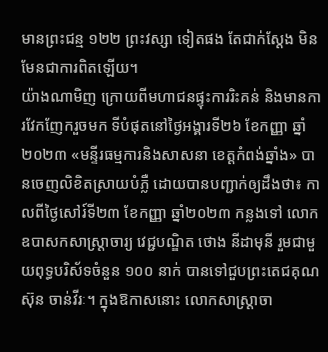មានព្រះជន្ម ១២២ ព្រះវស្សា ទៀតផង តែជាក់ស្តែង មិនមែនជាការពិតឡើយ។
យ៉ាងណាមិញ ក្រោយពីមហាជនផ្ទុះការរិះគន់ និងមានការវែកញែករួចមក ទីបំផុតនៅថ្ងៃអង្គារទី២៦ ខែកញ្ញា ឆ្នាំ២០២៣ «មន្ទីរធម្មការនិងសាសនា ខេត្តកំពង់ឆ្នាំង» បានចេញលិខិតស្រាយបំភ្លឺ ដោយបានបញ្ជាក់ឲ្យដឹងថា៖ កាលពីថ្ងៃសៅរ៍ទី២៣ ខែកញ្ញា ឆ្នាំ២០២៣ កន្លងទៅ លោកឧបាសកសាស្ត្រាចារ្យ វេជ្ជបណ្ឌិត ថោង នីដាមុនី រួមជាមួយពុទ្ធបរិស័ទចំនួន ១០០ នាក់ បានទៅជួបព្រះតេជគុណ ស៊ុន ចាន់វីរៈ។ ក្នុងឱកាសនោះ លោកសាស្រ្តាចា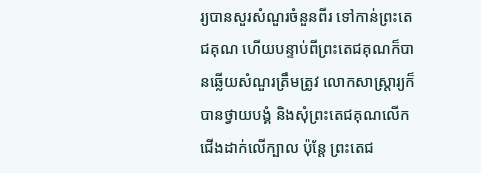រ្យបានសួរសំណួរចំនួនពីរ ទៅកាន់ព្រះតេជគុណ ហើយបន្ទាប់ពីព្រះតេជគុណក៏បានឆ្លើយសំណួរត្រឹមត្រូវ លោកសាស្ត្រារ្យក៏បានថ្វាយបង្គំ និងសុំព្រះតេជគុណលើកជើងដាក់លើក្បាល ប៉ុន្តែ ព្រះតេជ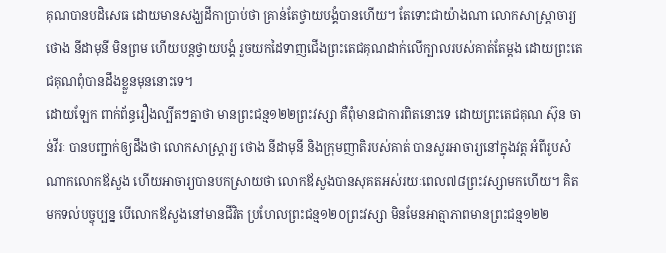គុណបានបដិសេធ ដោយមានសង្ឃដីកាប្រាប់ថា គ្រាន់តែថ្វាយបង្គំបានហើយ។ តែទោះជាយ៉ាងណា លោកសាស្រ្តាចារ្យ ថោង នីដាមុនី មិនព្រម ហើយបន្តថ្វាយបង្គំ រួចយកដៃទាញជើងព្រះតេជគុណដាក់លើក្បាលរបស់គាត់តែម្តង ដោយព្រះតេជគុណពុំបានដឹងខ្លួនមុននោះទេ។
ដោយឡែក ពាក់ព័ន្ធរឿងល្បីតៗគ្នាថា មានព្រះជន្ម១២២ព្រះវស្សា គឺពុំមានជាការពិតនោះទេ ដោយព្រះតេជគុណ ស៊ុន ចាន់វីរៈ បានបញ្ជាក់ឲ្យដឹងថា លោកសាស្ត្រារ្យ ថោង នីដាមុនី និងក្រុមញាតិរបស់គាត់ បានសួរអាចារ្យនៅក្នុងវត្ត អំពីរូបសំណាកលោកឪសួង ហើយអាចារ្យបានបកស្រាយថា លោកឪសួងបានសុគតអស់រយៈពេល៧៨ព្រះវស្សាមកហើយ។ គិតមកទល់បច្ចុប្បន្ន បើលោកឪសួងនៅមានជីវិត ប្រហែលព្រះជន្ម១២០ព្រះវស្សា មិនមែនអាត្មាភាពមានព្រះជន្ម១២២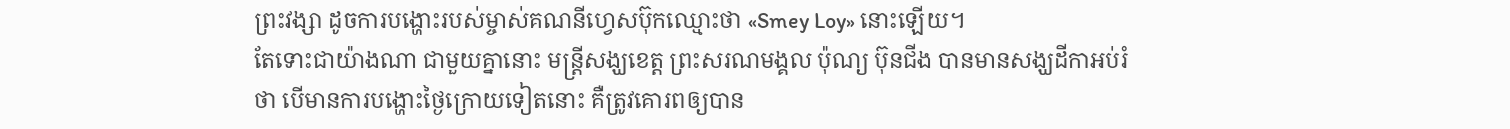ព្រះវង្សា ដូចការបង្ហោះរបស់ម្ចាស់គណនីហ្វេសប៊ុកឈ្មោះថា «Smey Loy» នោះឡើយ។
តែទោះជាយ៉ាងណា ជាមួយគ្នានោះ មន្រ្តីសង្ឃខេត្ត ព្រះសរណមង្គល ប៉ុណ្យ ប៊ុនជីង បានមានសង្ឃដីកាអប់រំថា បើមានការបង្ហោះថ្ងៃក្រោយទៀតនោះ គឺត្រូវគោរពឲ្យបាន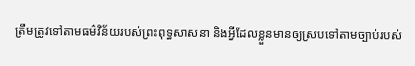ត្រឹមត្រូវទៅតាមធម៌វិន័យរបស់ព្រះពុទ្ធសាសនា និងអ្វីដែលខ្លួនមានឲ្យស្របទៅតាមច្បាប់របស់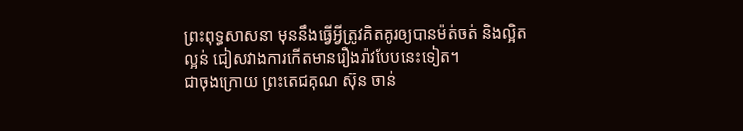ព្រះពុទ្ធសាសនា មុននឹងធ្វើអ្វីត្រូវគិតគូរឲ្យបានម៉ត់ចត់ និងល្អិតល្អន់ ជៀសវាងការកើតមានរឿងរ៉ាវបែបនេះទៀត។
ជាចុងក្រោយ ព្រះតេជគុណ ស៊ុន ចាន់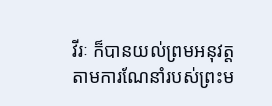វីរៈ ក៏បានយល់ព្រមអនុវត្តតាមការណែនាំរបស់ព្រះម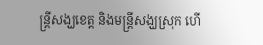ន្រ្តីសង្ឃខេត្ត និងមន្រ្តីសង្ឃស្រុក ហើ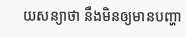យសន្យាថា នឹងមិនឲ្យមានបញ្ហា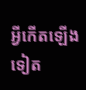អ្វីកើតឡើងទៀត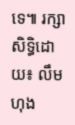ទេ៕ រក្សាសិទ្ធិដោយ៖ លឹម ហុង